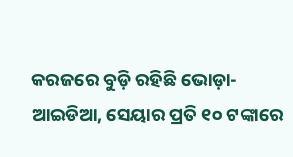କରଜରେ ବୁଡ଼ି ରହିଛି ଭୋଡ଼ା-ଆଇଡିଆ, ସେୟାର ପ୍ରତି ୧୦ ଟଙ୍କାରେ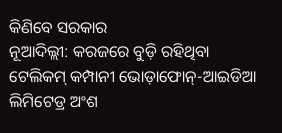କିଣିବେ ସରକାର
ନୂଆଦିଲ୍ଲୀ: କରଜରେ ବୁଡ଼ି ରହିଥିବା ଟେଲିକମ୍ କମ୍ପାନୀ ଭୋଡ଼ାଫୋନ୍-ଆଇଡିଆ ଲିମିଟେଡ୍ର ଅଂଶ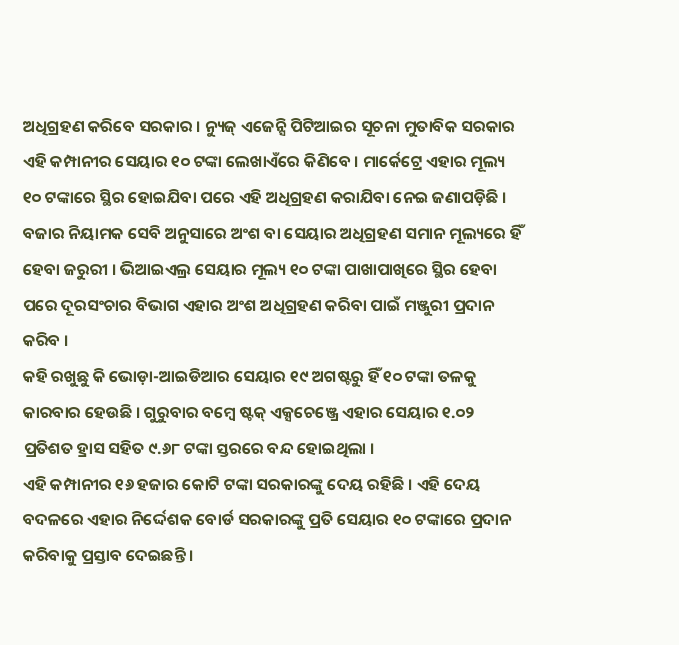ଅଧିଗ୍ରହଣ କରିବେ ସରକାର । ନ୍ୟୁଜ୍ ଏଜେନ୍ସି ପିଟିଆଇର ସୂଚନା ମୁତାବିକ ସରକାର ଏହି କମ୍ପାନୀର ସେୟାର ୧୦ ଟଙ୍କା ଲେଖାଏଁରେ କିଣିବେ । ମାର୍କେଟ୍ରେ ଏହାର ମୂଲ୍ୟ ୧୦ ଟଙ୍କାରେ ସ୍ଥିର ହୋଇଯିବା ପରେ ଏହି ଅଧିଗ୍ରହଣ କରାଯିବା ନେଇ ଜଣାପଡ଼ିଛି ।
ବଜାର ନିୟାମକ ସେବି ଅନୁସାରେ ଅଂଶ ବା ସେୟାର ଅଧିଗ୍ରହଣ ସମାନ ମୂଲ୍ୟରେ ହିଁ ହେବା ଜରୁରୀ । ଭିଆଇଏଲ୍ର ସେୟାର ମୂଲ୍ୟ ୧୦ ଟଙ୍କା ପାଖାପାଖିରେ ସ୍ଥିର ହେବା ପରେ ଦୂରସଂଚାର ବିଭାଗ ଏହାର ଅଂଶ ଅଧିଗ୍ରହଣ କରିବା ପାଇଁ ମଞ୍ଜୁରୀ ପ୍ରଦାନ କରିବ ।
କହି ରଖୁଛୁ କି ଭୋଡ଼ା-ଆଇଡିଆର ସେୟାର ୧୯ ଅଗଷ୍ଟରୁ ହିଁ ୧୦ ଟଙ୍କା ତଳକୁ କାରବାର ହେଉଛି । ଗୁରୁବାର ବମ୍ୱେ ଷ୍ଟକ୍ ଏକ୍ସଚେଞ୍ଜ୍ରେ ଏହାର ସେୟାର ୧.୦୨ ପ୍ରତିଶତ ହ୍ରାସ ସହିତ ୯.୬୮ ଟଙ୍କା ସ୍ତରରେ ବନ୍ଦ ହୋଇଥିଲା ।
ଏହି କମ୍ପାନୀର ୧୬ ହଜାର କୋଟି ଟଙ୍କା ସରକାରଙ୍କୁ ଦେୟ ରହିଛି । ଏହି ଦେୟ ବଦଳରେ ଏହାର ନିର୍ଦ୍ଦେଶକ ବୋର୍ଡ ସରକାରଙ୍କୁ ପ୍ରତି ସେୟାର ୧୦ ଟଙ୍କାରେ ପ୍ରଦାନ କରିବାକୁ ପ୍ରସ୍ତାବ ଦେଇଛନ୍ତି ।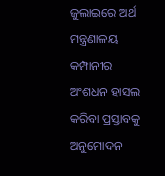ଜୁଲାଇରେ ଅର୍ଥ ମନ୍ତ୍ରଣାଳୟ କମ୍ପାନୀର ଅଂଶଧନ ହାସଲ କରିବା ପ୍ରସ୍ତାବକୁ ଅନୁମୋଦନ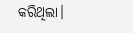କରିଥିଲା।